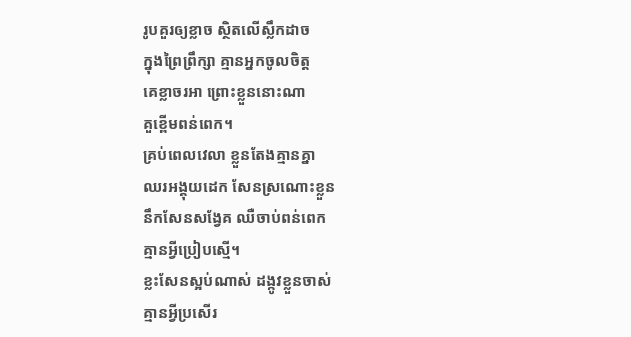រូបគួរឲ្យខ្លាច ស្ថិតលើស្លឹកដាច
ក្នុងព្រៃព្រឹក្សា គ្មានអ្នកចូលចិត្ត
គេខ្លាចរអា ព្រោះខ្លួននោះណា
គួខ្ពើមពន់ពេក។
គ្រប់ពេលវេលា ខ្លួនតែងគ្មានគ្នា
ឈរអង្គុយដេក សែនស្រណោះខ្លួន
នឹកសែនសង្វែគ ឈឺចាប់ពន់ពេក
គ្មានអ្វីប្រៀបស្មើ។
ខ្លះសែនស្អប់ណាស់ ដង្កូវខ្លួនចាស់
គ្មានអ្វីប្រសើរ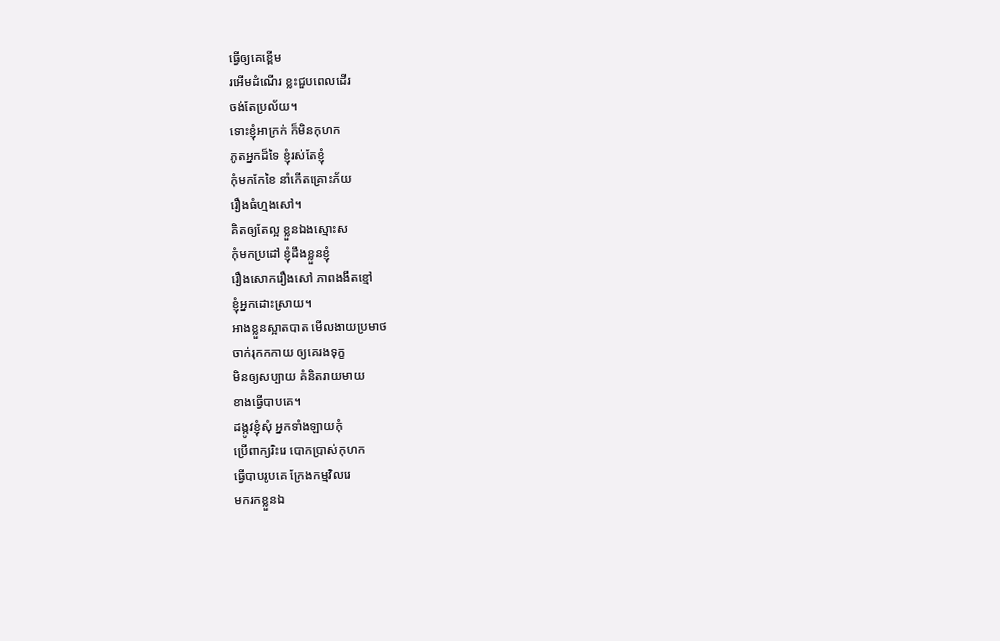ធ្វើឲ្យគេខ្ពើម
រអើមដំណើរ ខ្លះជួបពេលដើរ
ចង់តែប្រល័យ។
ទោះខ្ញុំអាក្រក់ ក៏មិនកុហក
ភូតអ្នកដ៏ទៃ ខ្ញុំរស់តែខ្ញុំ
កុំមកកែខៃ នាំកើតគ្រោះភ័យ
រឿងធំហ្មងសៅ។
គិតឲ្យតែល្អ ខ្លួនឯងស្មោះស
កុំមកប្រដៅ ខ្ញុំដឹងខ្លួនខ្ញុំ
រឿងសោករឿងសៅ ភាពងងឹតខ្មៅ
ខ្ញុំអ្នកដោះសា្រយ។
អាងខ្លួនស្អាតបាត មើលងាយប្រមាថ
ចាក់រុកកកាយ ឲ្យគេរងទុក្ខ
មិនឲ្យសប្បាយ គំនិតរាយមាយ
ខាងធ្វើបាបគេ។
ដង្កូវខ្ញុំសុំ អ្នកទាំងឡាយកុំ
ប្រើពាក្យរិះរេ បោកប្រាស់កុហក
ធ្វើបាបរូបគេ ក្រែងកម្មវិលរេ
មករកខ្លួនឯ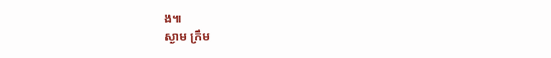ង៕
ស្ងាម ក្រឹម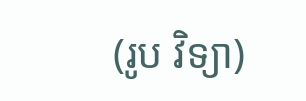(រូប វិទ្យា)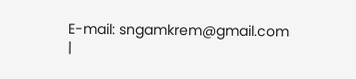E-mail: sngamkrem@gmail.com |